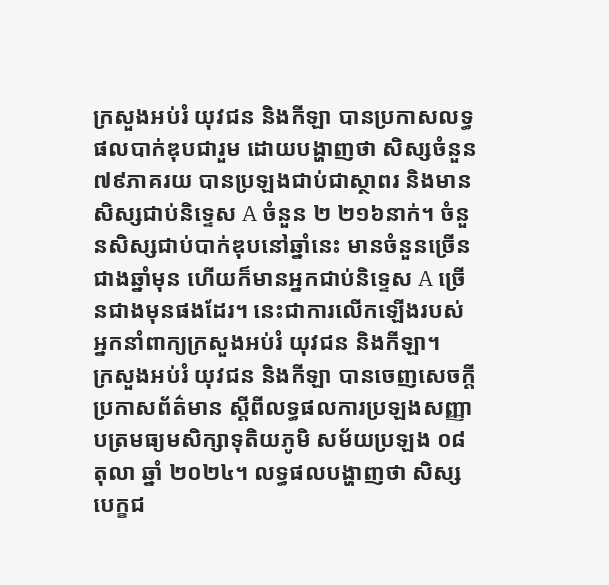ក្រសួងអប់រំ យុវជន និងកីឡា បានប្រកាសលទ្ធផលបាក់ឌុបជារួម ដោយបង្ហាញថា សិស្សចំនួន ៧៩ភាគរយ បានប្រឡងជាប់ជាស្ថាពរ និងមានសិស្សជាប់និទ្ទេស A ចំនួន ២ ២១៦នាក់។ ចំនួនសិស្សជាប់បាក់ឌុបនៅឆ្នាំនេះ មានចំនួនច្រើនជាងឆ្នាំមុន ហើយក៏មានអ្នកជាប់និទ្ទេស A ច្រើនជាងមុនផងដែរ។ នេះជាការលើកឡើងរបស់ អ្នកនាំពាក្យក្រសួងអប់រំ យុវជន និងកីឡា។
ក្រសួងអប់រំ យុវជន និងកីឡា បានចេញសេចក្ដីប្រកាសព័ត៌មាន ស្ដីពីលទ្ធផលការប្រឡងសញ្ញាបត្រមធ្យមសិក្សាទុតិយភូមិ សម័យប្រឡង ០៨ តុលា ឆ្នាំ ២០២៤។ លទ្ធផលបង្ហាញថា សិស្សបេក្ខជ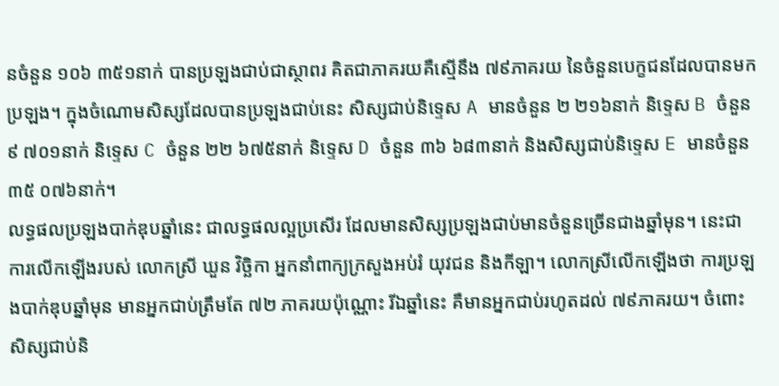នចំនួន ១០៦ ៣៥១នាក់ បានប្រឡងជាប់ជាស្ថាពរ គិតជាភាគរយគឺស្មើនឹង ៧៩ភាគរយ នៃចំនួនបេក្ខជនដែលបានមកប្រឡង។ ក្នុងចំណោមសិស្សដែលបានប្រឡងជាប់នេះ សិស្សជាប់និទ្ទេស A មានចំនួន ២ ២១៦នាក់ និទ្ទេស B ចំនួន ៩ ៧០១នាក់ និទ្ទេស C ចំនួន ២២ ៦៧៥នាក់ និទ្ទេស D ចំនួន ៣៦ ៦៨៣នាក់ និងសិស្សជាប់និទ្ទេស E មានចំនួន ៣៥ ០៧៦នាក់។
លទ្ធផលប្រឡងបាក់ឌុបឆ្នាំនេះ ជាលទ្ធផលល្អប្រសើរ ដែលមានសិស្សប្រឡងជាប់មានចំនួនច្រើនជាងឆ្នាំមុន។ នេះជាការលើកឡើងរបស់ លោកស្រី ឃួន វិច្ឆិកា អ្នកនាំពាក្យក្រសួងអប់រំ យុវជន និងកីឡា។ លោកស្រីលើកឡើងថា ការប្រឡងបាក់ឌុបឆ្នាំមុន មានអ្នកជាប់ត្រឹមតែ ៧២ ភាគរយប៉ុណ្ណោះ រីឯឆ្នាំនេះ គឺមានអ្នកជាប់រហូតដល់ ៧៩ភាគរយ។ ចំពោះសិស្សជាប់និ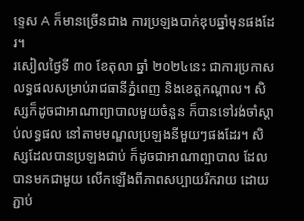ទ្ទេស A ក៏មានច្រើនជាង ការប្រឡងបាក់ឌុបឆ្នាំមុនផងដែរ។
រសៀលថ្ងៃទី ៣០ ខែតុលា ឆ្នាំ ២០២៤នេះ ជាការប្រកាសលទ្ធផលសម្រាប់រាជធានីភ្នំពេញ និងខេត្តកណ្ដាល។ សិស្សក៏ដូចជាអាណាព្យាបាលមួយចំនួន ក៏បានទៅរង់ចាំស្ដាប់លទ្ធផល នៅតាមមណ្ឌលប្រឡងនីមួយៗផងដែរ។ សិស្សដែលបានប្រឡងជាប់ ក៏ដូចជាអាណាព្បាបាល ដែលបានមកជាមួយ លើកឡើងពីភាពសប្បាយរីករាយ ដោយភ្ជាប់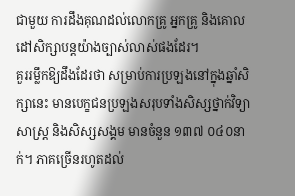ជាមួយ ការដឹងគុណដល់លោកគ្រូ អ្នកគ្រូ និងគោលដៅសិក្សាបន្តយ៉ាងច្បាស់លាស់ផងដែរ។
គួររម្លឹកឱ្យដឹងដែរថា សម្រាប់ការប្រឡងនៅក្នុងឆ្នាំសិក្សានេះ មានបេក្ខជនប្រឡងសរុបទាំងសិស្សថ្នាក់វិទ្យាសាស្ត្រ និងសិស្សសង្គម មានចំនួន ១៣៧ ០៤០នាក់។ ភាគច្រើនរហូតដល់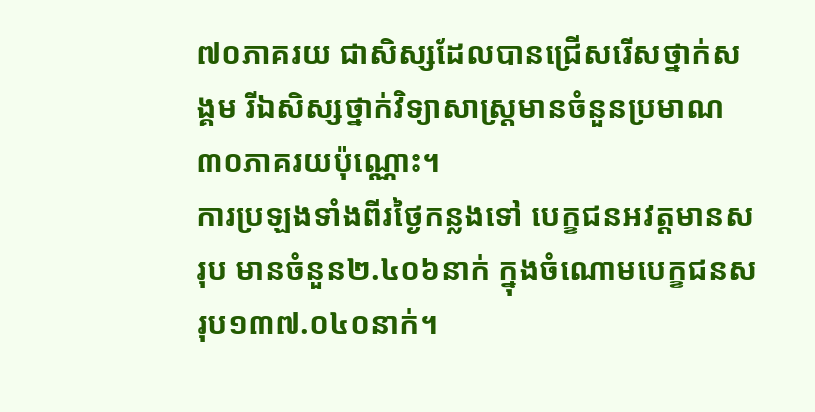៧០ភាគរយ ជាសិស្សដែលបានជ្រើសរើសថ្នាក់សង្គម រីឯសិស្សថ្នាក់វិទ្យាសាស្ត្រមានចំនួនប្រមាណ ៣០ភាគរយប៉ុណ្ណោះ។
ការប្រឡងទាំងពីរថ្ងៃកន្លងទៅ បេក្ខជនអវត្តមានសរុប មានចំនួន២.៤០៦នាក់ ក្នុងចំណោមបេក្ខជនសរុប១៣៧.០៤០នាក់។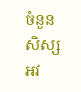ចំនួនសិស្សអវ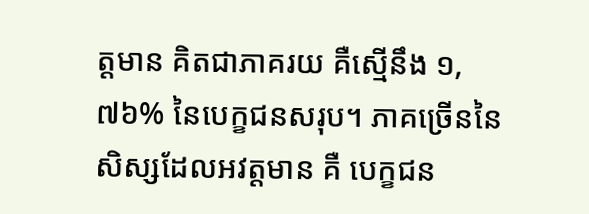ត្តមាន គិតជាភាគរយ គឺស្មើនឹង ១,៧៦% នៃបេក្ខជនសរុប។ ភាគច្រើននៃសិស្សដែលអវត្តមាន គឺ បេក្ខជន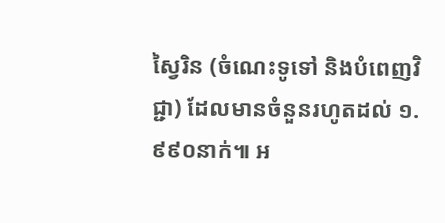ស្វៃរិន (ចំណេះទូទៅ និងបំពេញវិជ្ជា) ដែលមានចំនួនរហូតដល់ ១.៩៩០នាក់៕ អ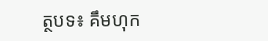ត្ថបទ៖ គឹមហុក